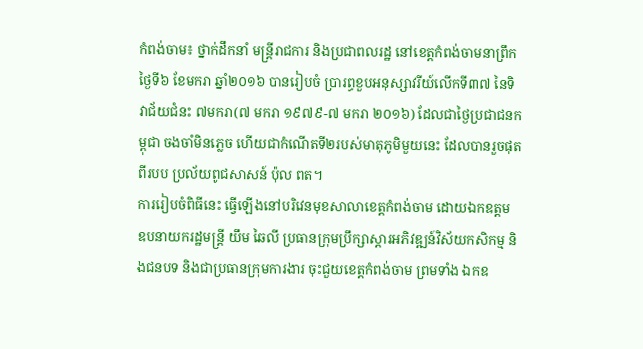កំពង់ចាម៖ ថ្នាក់ដឹកនាំ មន្ត្រីរាជការ និងប្រជាពលរដ្ឋ នៅខេត្តកំពង់ចាមនាព្រឹក ថ្ងៃទី៦ ខែមករា ឆ្នាំ២០១៦ បានរៀបចំ ប្រារព្ធខួបអនុស្សាវរីយ៍លើកទី៣៧ នៃទិវាជ័យជំនះ ៧មករា(៧ មករា ១៩៧៩-៧ មករា ២០១៦) ដែលជាថ្ងៃប្រជាជនកម្ពុជា ចងចាំមិនភ្លេច ហើយជាកំណើតទី២របស់មាតុភូមិមួយនេះ ដែលបានរួចផុតពីរបប ប្រល័យពូជសាសន៍ ប៉ុល ពត។
ការរៀបចំពិធីនេះ ធ្វើឡើងនៅបរិវេនមុខសាលាខេត្តកំពង់ចាម ដោយឯកឧត្តម ឧបនាយករដ្ឋមន្ត្រី យឹម ឆៃលី ប្រធានក្រុមប្រឹក្សាស្តារអភិវឌ្ឍន៍វិស័យកសិកម្ម និងជនបទ និងជាប្រធានក្រុមការងារ ចុះជួយខេត្តកំពង់ចាម ព្រមទាំង ឯកឧ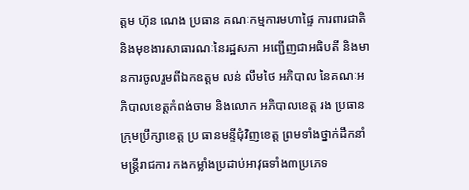ត្តម ហ៊ុន ណេង ប្រធាន គណៈកម្មការមហាផ្ទៃ ការពារជាតិ និងមុខងារសាធារណៈនៃរដ្ឋសភា អញ្ជើញជាអធិបតី និងមានការចូលរួមពីឯកឧត្តម លន់ លឹមថៃ អភិបាល នៃគណៈអភិបាលខេត្តកំពង់ចាម និងលោក អភិបាលខេត្ត រង ប្រធានក្រុមប្រឹក្សាខេត្ត ប្រ ធានមន្ទីជុំវិញខេត្ត ព្រមទាំងថ្នាក់ដឹកនាំ មន្ត្រីរាជការ កងកម្លាំងប្រដាប់អាវុធទាំង៣ប្រភេទ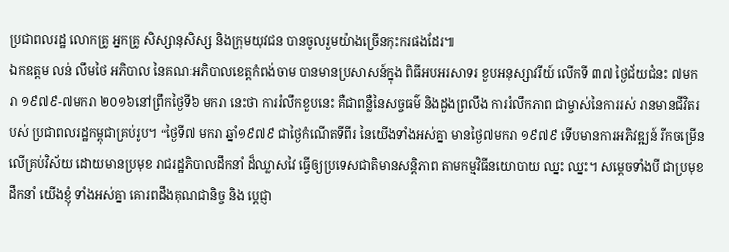ប្រជាពលរដ្ឋ លោកគ្រូ អ្នកគ្រូ សិស្សានុសិស្ស និងក្រុមយុវជន បានចូលរួមយ៉ាងច្រើនកុះករផងដែរ៕
ឯកឧត្តម លន់ លឹមថៃ អភិបាល នៃគណៈអភិបាលខេត្តកំពង់ចាម បានមានប្រសាសន៍ក្នុង ពិធីអបអរសាទរ ខួបអនុស្សាវរីយ៍ លើកទី ៣៧ ថ្ងៃជ័យជំនះ ៧មករា ១៩៧៩-៧មករា ២០១៦នៅព្រឹកថ្ងៃទី៦ មករា នេះថា ការរំលឹកខួបនេះ គឺជាពន្លឺនៃសច្ចធម៌ និងដួងព្រលឹង ការរំលឹកភាព ជាម្ចាស់នៃការរស់ រានមានជីវិតរបស់ ប្រជាពលរដ្ឋកម្ពុជាគ្រប់រូប។ “ថ្ងៃទី៧ មករា ឆ្នាំ១៩៧៩ ជាថ្ងៃកំណើតទីពីរ នៃយើងទាំងអស់គ្នា មានថ្ងៃ៧មករា ១៩៧៩ ទើបមានការអភិវឌ្ឍន៍ រីកចម្រើនលើគ្រប់វិស័យ ដោយមានប្រមុខ រាជរដ្ឋភិបាលដឹកនាំ ដ៏ឈ្លាសវៃ ធ្វើឲ្យប្រទេសជាតិមានសន្តិភាព តាមកម្មវិធីនយោបាយ ឈ្នះ ឈ្នះ។ សម្ដេចទាំងបី ជាប្រមុខដឹកនាំ យើងខ្ញុំ ទាំងអស់គ្នា គោរពដឹងគុណជានិច្ច និង ប្ដេជ្ញា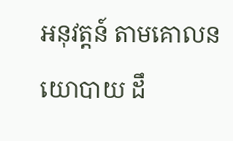អនុវត្តន៍ តាមគោលនយោបាយ ដឹ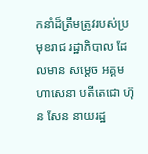កនាំដ៏ត្រឹមត្រូវរបស់ប្រមុខរាជ រដ្ឋាភិបាល ដែលមាន សម្ដេច អគ្គមហាសេនា បតីតេជោ ហ៊ុន សែន នាយរដ្ឋ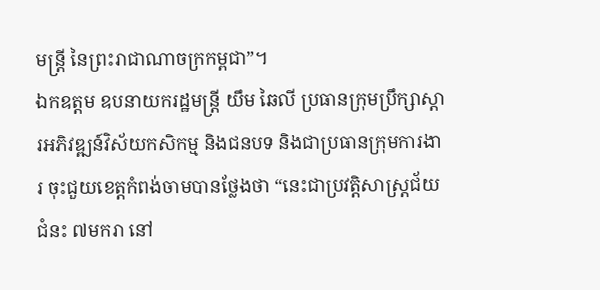មន្ដ្រី នៃព្រះរាជាណាចក្រកម្ពជា”។
ឯកឧត្តម ឧបនាយករដ្ឋមន្ត្រី យឹម ឆៃលី ប្រធានក្រុមប្រឹក្សាស្តារអភិវឌ្ឍន៍វិស័យកសិកម្ម និងជនបទ និងជាប្រធានក្រុមការងារ ចុះជួយខេត្តកំពង់ចាមបានថ្លែងថា “នេះជាប្រវត្តិសាស្ដ្រជ័យជំនះ ៧មករា នៅ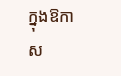ក្នុងឱកាស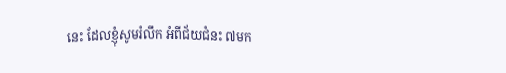នេះ ដែលខ្ញុំសូមរំលឹក អំពីជ័យជំនះ ៧មក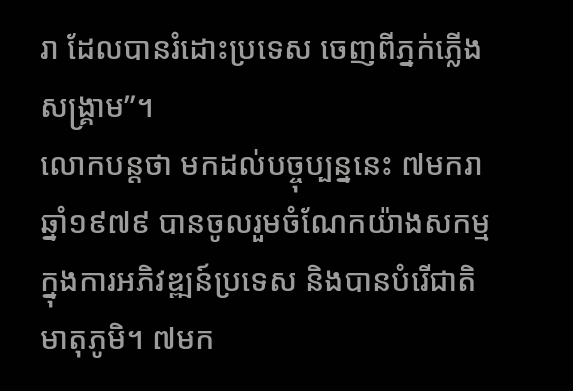រា ដែលបានរំដោះប្រទេស ចេញពីភ្នក់ភ្លើងសង្គ្រាម”។
លោកបន្តថា មកដល់បច្ចុប្បន្ននេះ ៧មករា ឆ្នាំ១៩៧៩ បានចូលរួមចំណែកយ៉ាងសកម្ម ក្នុងការអភិវឌ្ឍន៍ប្រទេស និងបានបំរើជាតិមាតុភូមិ។ ៧មក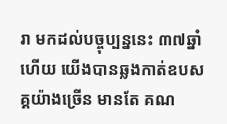រា មកដល់បច្ចុប្បន្ននេះ ៣៧ឆ្នាំហើយ យើងបានឆ្លងកាត់ឧបសគ្គយ៉ាងច្រើន មានតែ គណ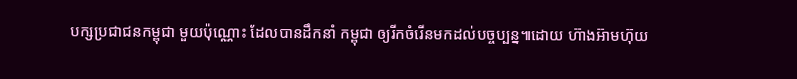បក្សប្រជាជនកម្ពុជា មួយប៉ុណ្ណោះ ដែលបានដឹកនាំ កម្ពុជា ឲ្យរីកចំរើនមកដល់បច្ចប្បន្ន៕ដោយ ហ៊ាងអ៊ាមហ៊ុយ